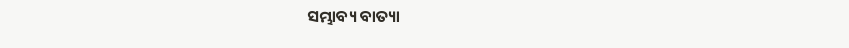ସମ୍ଭାବ୍ୟ ବାତ୍ୟା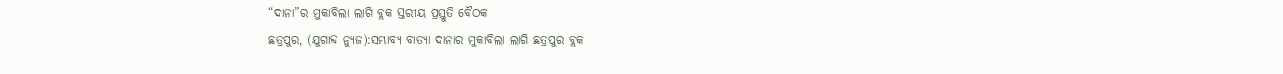“ଦାନା”ର ମୁକାବିଲା ଲାଗି ବ୍ଲକ ସ୍ତରୀୟ ପ୍ରସ୍ତୁତି ବୈଠକ
ଛତ୍ରପୁର, (ଯୁଗାବ୍ଦ ନ୍ୟୁଜ):ସମ୍ଭାବ୍ୟ ବାତ୍ୟା ଦାନାର ମୁକାବିଲା ଲାଗି ଛତ୍ରପୁର ବ୍ଲକ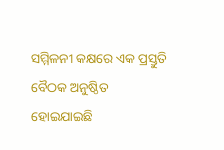ସମ୍ମିଳନୀ କକ୍ଷରେ ଏକ ପ୍ରସ୍ତୁତି ବୈଠକ ଅନୁଷ୍ଠିତ ହୋଇଯାଇଛି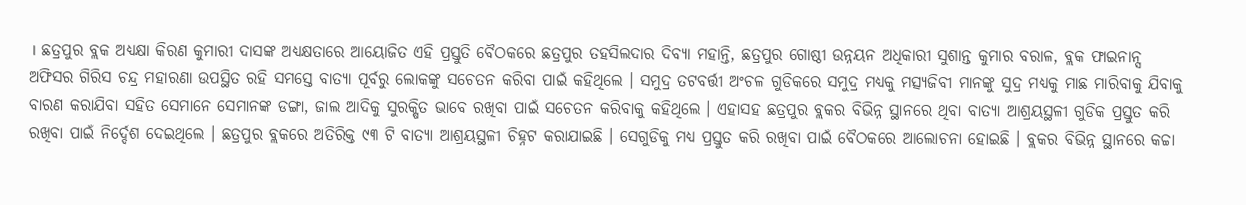। ଛତ୍ରପୁର ବ୍ଲକ ଅଧ୍ୟକ୍ଷା କିରଣ କୁମାରୀ ଦାସଙ୍କ ଅଧ୍ୟକ୍ଷତାରେ ଆୟୋଜିତ ଏହି ପ୍ରସ୍ତୁତି ବୈଠକରେ ଛତ୍ରପୁର ତହସିଲଦାର ଦିବ୍ୟା ମହାନ୍ତି, ଛତ୍ରପୁର ଗୋଷ୍ଠୀ ଉନ୍ନୟନ ଅଧିକାରୀ ସୁଶାନ୍ତ କୁମାର ବରାଳ, ବ୍ଲକ ଫାଇନାନ୍ସ ଅଫିସର ଗିରିସ ଚନ୍ଦ୍ର ମହାରଣା ଉପସ୍ଥିତ ରହି ସମସ୍ତେ ବାତ୍ୟା ପୂର୍ବରୁ ଲୋକଙ୍କୁ ସଚେତନ କରିବା ପାଇଁ କହିଥିଲେ । ସମୁଦ୍ର ତଟବର୍ତ୍ତୀ ଅଂଚଳ ଗୁଡିକରେ ସମୁଦ୍ର ମଧ୍ୟକୁ ମତ୍ସ୍ୟଜିବୀ ମାନଙ୍କୁ ସୁଦ୍ର ମଧ୍ୟକୁ ମାଛ ମାରିବାକୁ ଯିବାକୁ ବାରଣ କରାଯିବା ସହିତ ସେମାନେ ସେମାନଙ୍କ ଡଙ୍ଗା, ଜାଲ ଆଦିକୁ ସୁରକ୍ଷିତ ଭାବେ ରଖିବା ପାଇଁ ସଚେତନ କରିବାକୁ କହିଥିଲେ । ଏହାସହ ଛତ୍ରପୁର ବ୍ଲକର ବିଭିନ୍ନ ସ୍ଥାନରେ ଥିବା ବାତ୍ୟା ଆଶ୍ରୟସ୍ଥଳୀ ଗୁଡିକ ପ୍ରସ୍ତୁତ କରି ରଖିବା ପାଇଁ ନିର୍ଦ୍ଦେଶ ଦେଇଥିଲେ । ଛତ୍ରପୁର ବ୍ଲକରେ ଅତିରିକ୍ତ ୯୩ ଟି ବାତ୍ୟା ଆଶ୍ରୟସ୍ଥଳୀ ଚିହ୍ନଟ କରାଯାଇଛି । ସେଗୁଡିକୁ ମଧ୍ୟ ପ୍ରସ୍ତୁତ କରି ରଖିବା ପାଇଁ ବୈଠକରେ ଆଲୋଚନା ହୋଇଛି । ବ୍ଲକର ବିଭିନ୍ନ ସ୍ଥାନରେ କଚ୍ଚା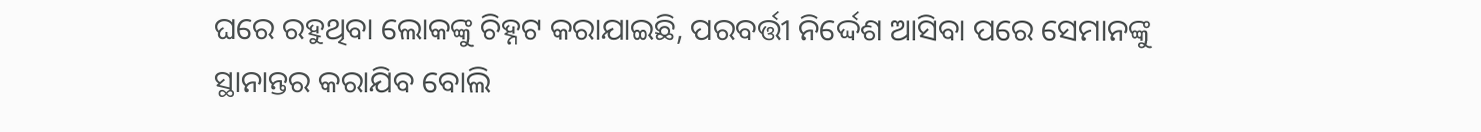ଘରେ ରହୁଥିବା ଲୋକଙ୍କୁ ଚିହ୍ନଟ କରାଯାଇଛି, ପରବର୍ତ୍ତୀ ନିର୍ଦ୍ଦେଶ ଆସିବା ପରେ ସେମାନଙ୍କୁ ସ୍ଥାନାନ୍ତର କରାଯିବ ବୋଲି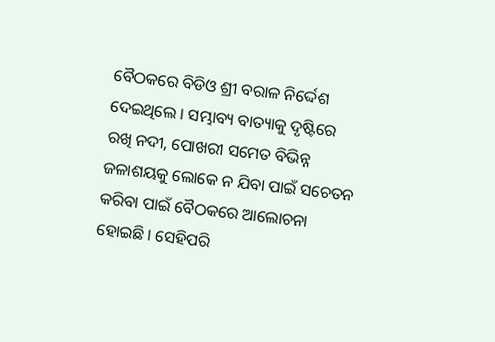ବୈଠକରେ ବିଡିଓ ଶ୍ରୀ ବରାଳ ନିର୍ଦ୍ଦେଶ ଦେଇଥିଲେ । ସମ୍ଭାବ୍ୟ ବାତ୍ୟାକୁ ଦୃଷ୍ଟିରେ ରଖି ନଦୀ, ପୋଖରୀ ସମେତ ବିଭିନ୍ନ ଜଳାଶୟକୁ ଲୋକେ ନ ଯିବା ପାଇଁ ସଚେତନ କରିବା ପାଇଁ ବୈଠକରେ ଆଲୋଚନା ହୋଇଛି । ସେହିପରି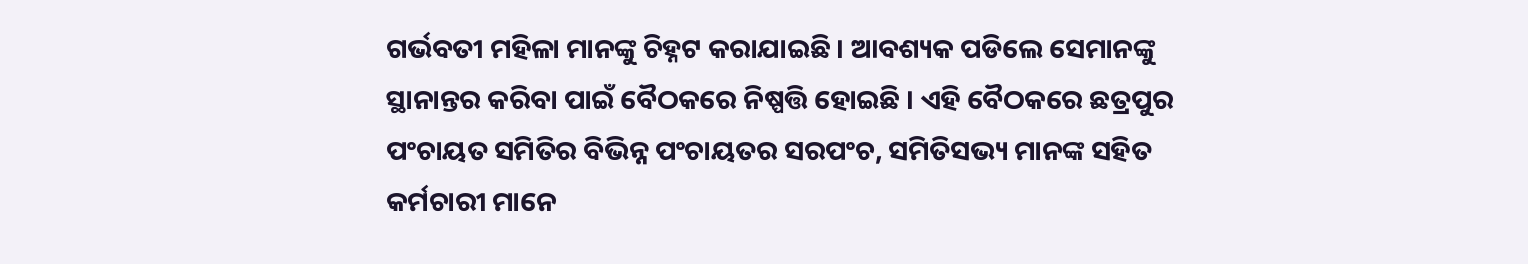ଗର୍ଭବତୀ ମହିଳା ମାନଙ୍କୁ ଚିହ୍ନଟ କରାଯାଇଛି । ଆବଶ୍ୟକ ପଡିଲେ ସେମାନଙ୍କୁ ସ୍ଥାନାନ୍ତର କରିବା ପାଇଁ ବୈଠକରେ ନିଷ୍ପତ୍ତି ହୋଇଛି । ଏହି ବୈଠକରେ ଛତ୍ରପୁର ପଂଚାୟତ ସମିତିର ବିଭିନ୍ନ ପଂଚାୟତର ସରପଂଚ, ସମିତିସଭ୍ୟ ମାନଙ୍କ ସହିତ କର୍ମଚାରୀ ମାନେ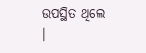ଉପସ୍ଥିତ ଥିଲେ ।